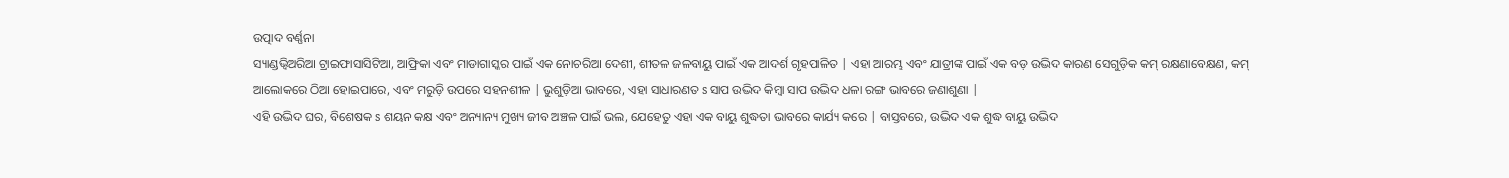ଉତ୍ପାଦ ବର୍ଣ୍ଣନା
ସ୍ୟାଣ୍ଡଭ୍ୱିଅରିଆ ଟ୍ରାଇଫାସାସିଟିଆ, ଆଫ୍ରିକା ଏବଂ ମାଡାଗାସ୍କର ପାଇଁ ଏକ ନୋଚରିଆ ଦେଶୀ, ଶୀତଳ ଜଳବାୟୁ ପାଇଁ ଏକ ଆଦର୍ଶ ଗୃହପାଳିତ | ଏହା ଆରମ୍ଭ ଏବଂ ଯାତ୍ରୀଙ୍କ ପାଇଁ ଏକ ବଡ଼ ଉଦ୍ଭିଦ କାରଣ ସେଗୁଡ଼ିକ କମ୍ ରକ୍ଷଣାବେକ୍ଷଣ, କମ୍ ଆଲୋକରେ ଠିଆ ହୋଇପାରେ, ଏବଂ ମରୁଡ଼ି ଉପରେ ସହନଶୀଳ | ଭୁଶୁଡ଼ିଆ ଭାବରେ, ଏହା ସାଧାରଣତ s ସାପ ଉଦ୍ଭିଦ କିମ୍ବା ସାପ ଉଦ୍ଭିଦ ଧଳା ରଙ୍ଗ ଭାବରେ ଜଣାଶୁଣା |
ଏହି ଉଦ୍ଭିଦ ଘର, ବିଶେଷକ s ଶୟନ କକ୍ଷ ଏବଂ ଅନ୍ୟାନ୍ୟ ମୁଖ୍ୟ ଜୀବ ଅଞ୍ଚଳ ପାଇଁ ଭଲ, ଯେହେତୁ ଏହା ଏକ ବାୟୁ ଶୁଦ୍ଧତା ଭାବରେ କାର୍ଯ୍ୟ କରେ | ବାସ୍ତବରେ, ଉଦ୍ଭିଦ ଏକ ଶୁଦ୍ଧ ବାୟୁ ଉଦ୍ଭିଦ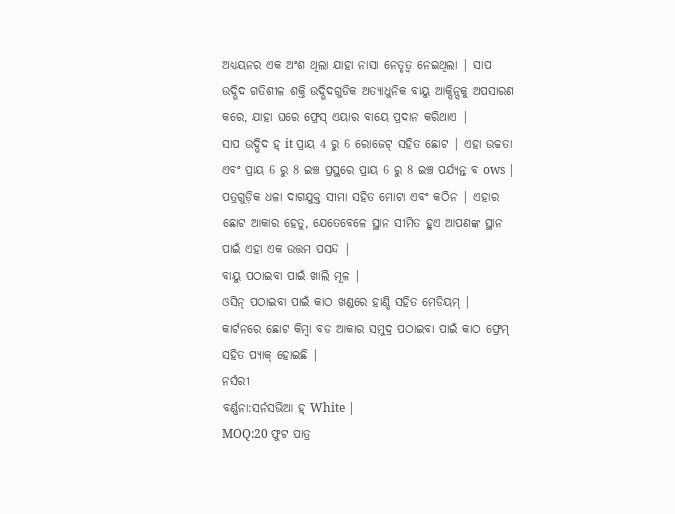ଅଧ୍ୟୟନର ଏକ ଅଂଶ ଥିଲା ଯାହା ନାସା ନେତୃତ୍ୱ ନେଇଥିଲା | ସାପ ଉଦ୍ଭିଦ ଗତିଶୀଳ ଶକ୍ତି ଉଦ୍ଭିଦଗୁଡିକ ଅତ୍ୟାଧୁନିକ ବାୟୁ ଆକ୍ସିନ୍ସକୁ ଅପସାରଣ କରେ, ଯାହା ଘରେ ଫ୍ରେସ୍ ଏୟାର ବାୟେ ପ୍ରଦାନ କରିଥାଏ |
ସାପ ଉଦ୍ଭିଦ ହ୍ it ପ୍ରାୟ 4 ରୁ 6 ରୋଜେଟ୍ ସହିତ ଛୋଟ | ଏହା ଉଚ୍ଚତା ଏବଂ ପ୍ରାୟ 6 ରୁ 8 ଇଞ୍ଚ ପ୍ରସ୍ଥରେ ପ୍ରାୟ 6 ରୁ 8 ଇଞ୍ଚ ପର୍ଯ୍ୟନ୍ତ ବ ows | ପତ୍ରଗୁଡ଼ିକ ଧଳା ଦାଗଯୁକ୍ତ ସୀମା ସହିତ ମୋଟା ଏବଂ କଠିନ | ଏହାର ଛୋଟ ଆକାର ହେତୁ, ଯେତେବେଳେ ସ୍ଥାନ ସୀମିତ ହୁଏ ଆପଣଙ୍କ ସ୍ଥାନ ପାଇଁ ଏହା ଏକ ଉତ୍ତମ ପସନ୍ଦ |
ବାୟୁ ପଠାଇବା ପାଇଁ ଖାଲି ମୂଳ |
ଓସିନ୍ ପଠାଇବା ପାଇଁ କାଠ ଖଣ୍ଡରେ ହାଣ୍ଡି ସହିତ ମେଡିୟମ୍ |
କାର୍ଟନରେ ଛୋଟ କିମ୍ବା ବଡ ଆକାର ସମୁଦ୍ର ପଠାଇବା ପାଇଁ କାଠ ଫ୍ରେମ୍ ସହିତ ପ୍ୟାକ୍ ହୋଇଛି |
ନର୍ସରୀ
ବର୍ଣ୍ଣନା:ସର୍ନସଭିଆ ହ୍ White |
MOQ:20 ଫୁଟ ପାତ୍ର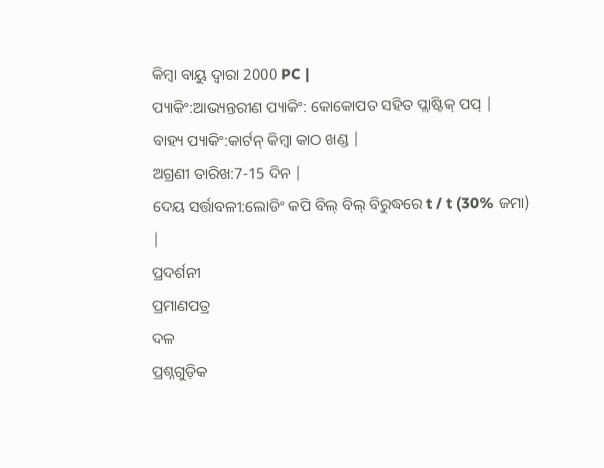କିମ୍ବା ବାୟୁ ଦ୍ୱାରା 2000 PC |
ପ୍ୟାକିଂ:ଆଭ୍ୟନ୍ତରୀଣ ପ୍ୟାକିଂ: କୋକୋପତ ସହିତ ପ୍ଲାଷ୍ଟିକ୍ ପପ୍ |
ବାହ୍ୟ ପ୍ୟାକିଂ:କାର୍ଟନ୍ କିମ୍ବା କାଠ ଖଣ୍ଡ |
ଅଗ୍ରଣୀ ତାରିଖ:7-15 ଦିନ |
ଦେୟ ସର୍ତ୍ତାବଳୀ:ଲୋଡିଂ କପି ବିଲ୍ ବିଲ୍ ବିରୁଦ୍ଧରେ t / t (30% ଜମା) |
ପ୍ରଦର୍ଶନୀ
ପ୍ରମାଣପତ୍ର
ଦଳ
ପ୍ରଶ୍ନଗୁଡ଼ିକ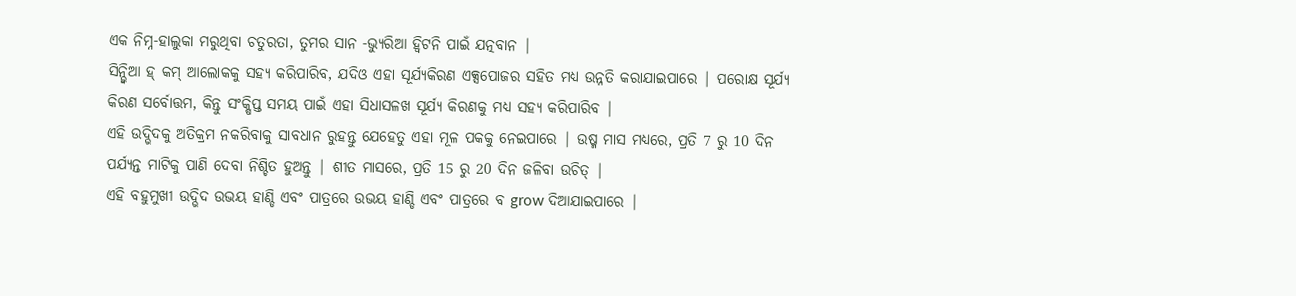ଏକ ନିମ୍ନ-ହାଲୁକା ମରୁଥିବା ଚତୁରତା, ତୁମର ସାନ -ଭ୍ୟୁରିଆ ହ୍ୱିଟନି ପାଇଁ ଯତ୍ନବାନ |
ସିନ୍ଭ୍ୱିଆ ହ୍ କମ୍ ଆଲୋକକୁ ସହ୍ୟ କରିପାରିବ, ଯଦିଓ ଏହା ସୂର୍ଯ୍ୟକିରଣ ଏକ୍ସପୋଜର ସହିତ ମଧ୍ୟ ଉନ୍ନତି କରାଯାଇପାରେ | ପରୋକ୍ଷ ସୂର୍ଯ୍ୟ କିରଣ ସର୍ବୋତ୍ତମ, କିନ୍ତୁ ସଂକ୍ଷିପ୍ତ ସମୟ ପାଇଁ ଏହା ସିଧାସଳଖ ସୂର୍ଯ୍ୟ କିରଣକୁ ମଧ୍ୟ ସହ୍ୟ କରିପାରିବ |
ଏହି ଉଦ୍ଭିଦକୁ ଅତିକ୍ରମ ନକରିବାକୁ ସାବଧାନ ରୁହନ୍ତୁ ଯେହେତୁ ଏହା ମୂଳ ପକକୁ ନେଇପାରେ | ଉଷ୍ମ ମାସ ମଧ୍ୟରେ, ପ୍ରତି 7 ରୁ 10 ଦିନ ପର୍ଯ୍ୟନ୍ତ ମାଟିକୁ ପାଣି ଦେବା ନିଶ୍ଚିତ ହୁଅନ୍ତୁ | ଶୀତ ମାସରେ, ପ୍ରତି 15 ରୁ 20 ଦିନ ଜଳିବା ଉଚିତ୍ |
ଏହି ବହୁମୁଖୀ ଉଦ୍ଭିଦ ଉଭୟ ହାଣ୍ଡି ଏବଂ ପାତ୍ରରେ ଉଭୟ ହାଣ୍ଡି ଏବଂ ପାତ୍ରରେ ବ grow ଦିଆଯାଇପାରେ |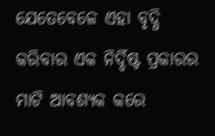ଯେତେବେଳେ ଏହା ବୃଦ୍ଧି କରିବାର ଏକ ନିର୍ଦ୍ଦିଷ୍ଟ ପ୍ରକାରର ମାଟି ଆବଶ୍ୟକ କରେ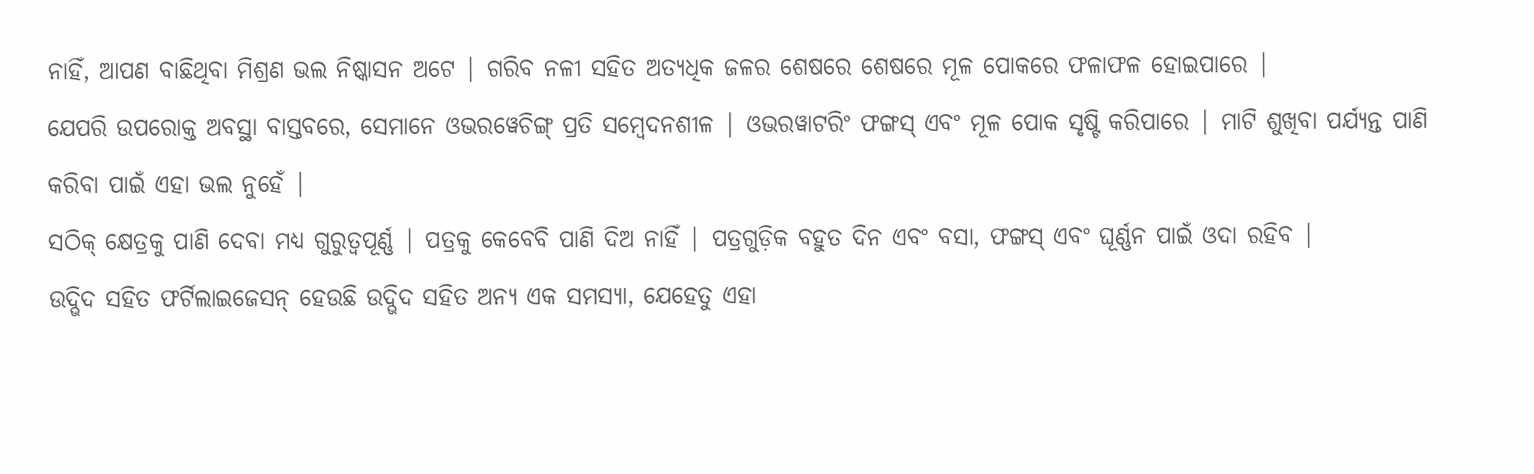ନାହିଁ, ଆପଣ ବାଛିଥିବା ମିଶ୍ରଣ ଭଲ ନିଷ୍କାସନ ଅଟେ | ଗରିବ ନଳୀ ସହିତ ଅତ୍ୟଧିକ ଜଳର ଶେଷରେ ଶେଷରେ ମୂଳ ପୋକରେ ଫଳାଫଳ ହୋଇପାରେ |
ଯେପରି ଉପରୋକ୍ତ ଅବସ୍ଥା ବାସ୍ତବରେ, ସେମାନେ ଓଭରୱେଚିଙ୍ଗ୍ ପ୍ରତି ସମ୍ବେଦନଶୀଳ | ଓଭରୱାଟରିଂ ଫଙ୍ଗସ୍ ଏବଂ ମୂଳ ପୋକ ସୃଷ୍ଟି କରିପାରେ | ମାଟି ଶୁଖିବା ପର୍ଯ୍ୟନ୍ତ ପାଣି କରିବା ପାଇଁ ଏହା ଭଲ ନୁହେଁ |
ସଠିକ୍ କ୍ଷେତ୍ରକୁ ପାଣି ଦେବା ମଧ୍ୟ ଗୁରୁତ୍ୱପୂର୍ଣ୍ଣ | ପତ୍ରକୁ କେବେବି ପାଣି ଦିଅ ନାହିଁ | ପତ୍ରଗୁଡ଼ିକ ବହୁତ ଦିନ ଏବଂ ବସା, ଫଙ୍ଗସ୍ ଏବଂ ଘୂର୍ଣ୍ଣନ ପାଇଁ ଓଦା ରହିବ |
ଉଦ୍ଭିଦ ସହିତ ଫର୍ଟିଲାଇଜେସନ୍ ହେଉଛି ଉଦ୍ଭିଦ ସହିତ ଅନ୍ୟ ଏକ ସମସ୍ୟା, ଯେହେତୁ ଏହା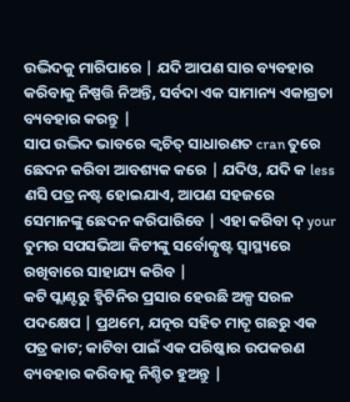ଉଦ୍ଭିଦକୁ ମାରିପାରେ | ଯଦି ଆପଣ ସାର ବ୍ୟବହାର କରିବାକୁ ନିଷ୍ପତ୍ତି ନିଅନ୍ତି, ସର୍ବଦା ଏକ ସାମାନ୍ୟ ଏକାଗ୍ରତା ବ୍ୟବହାର କରନ୍ତୁ |
ସାପ ଉଦ୍ଭିଦ ଭାବରେ କ୍ୱଚିତ୍ ସାଧାରଣତ cran ତୁରେ ଛେଦନ କରିବା ଆବଶ୍ୟକ କରେ | ଯଦିଓ, ଯଦି କ less ଣସି ପତ୍ର ନଷ୍ଟ ହୋଇଯାଏ, ଆପଣ ସହଜରେ ସେମାନଙ୍କୁ ଛେଦନ କରିପାରିବେ | ଏହା କରିବା ଦ୍ your ତୁମର ସପସଭିଆ କିଟୀଙ୍କୁ ସର୍ବୋତ୍କୃଷ୍ଟ ସ୍ୱାସ୍ଥ୍ୟରେ ରଖିବାରେ ସାହାଯ୍ୟ କରିବ |
କଟି ପ୍ଲାଣ୍ଟରୁ ହ୍ୱିଟିନିର ପ୍ରସାର ହେଉଛି ଅଳ୍ପ ସରଳ ପଦକ୍ଷେପ | ପ୍ରଥମେ, ଯତ୍ନର ସହିତ ମାତୃ ଗଛରୁ ଏକ ପତ୍ର କାଟ; କାଟିବା ପାଇଁ ଏକ ପରିଷ୍କାର ଉପକରଣ ବ୍ୟବହାର କରିବାକୁ ନିଶ୍ଚିତ ହୁଅନ୍ତୁ |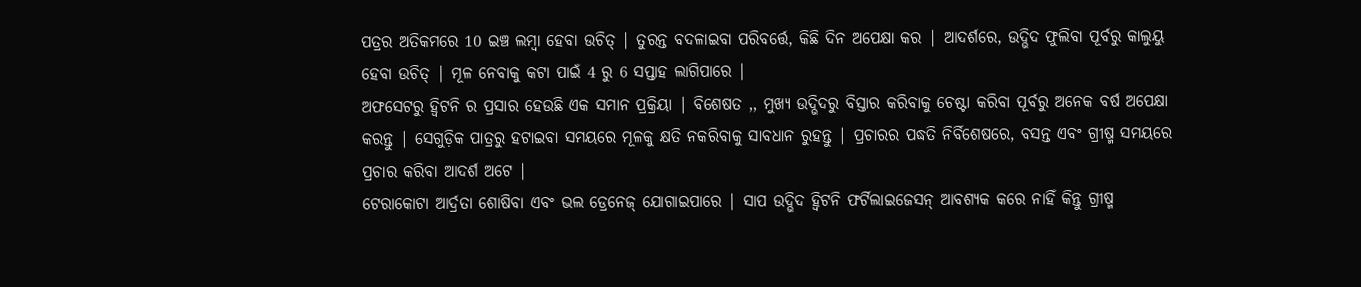ପତ୍ରର ଅତିକମରେ 10 ଇଞ୍ଚ ଲମ୍ବା ହେବା ଉଚିତ୍ | ତୁରନ୍ତ ବଦଳାଇବା ପରିବର୍ତ୍ତେ, କିଛି ଦିନ ଅପେକ୍ଷା କର | ଆଦର୍ଶରେ, ଉଦ୍ଭିଦ ଫୁଲିବା ପୂର୍ବରୁ କାଲୁୟୁ ହେବା ଉଚିତ୍ | ମୂଳ ନେବାକୁ କଟା ପାଇଁ 4 ରୁ 6 ସପ୍ତାହ ଲାଗିପାରେ |
ଅଫସେଟରୁ ହ୍ୱିଟନି ର ପ୍ରସାର ହେଉଛି ଏକ ସମାନ ପ୍ରକ୍ରିୟା | ବିଶେଷତ ,, ମୁଖ୍ୟ ଉଦ୍ଭିଦରୁ ବିସ୍ତାର କରିବାକୁ ଚେଷ୍ଟା କରିବା ପୂର୍ବରୁ ଅନେକ ବର୍ଷ ଅପେକ୍ଷା କରନ୍ତୁ | ସେଗୁଡ଼ିକ ପାତ୍ରରୁ ହଟାଇବା ସମୟରେ ମୂଳକୁ କ୍ଷତି ନକରିବାକୁ ସାବଧାନ ରୁହନ୍ତୁ | ପ୍ରଚାରର ପଦ୍ଧତି ନିର୍ବିଶେଷରେ, ବସନ୍ତ ଏବଂ ଗ୍ରୀଷ୍ମ ସମୟରେ ପ୍ରଚାର କରିବା ଆଦର୍ଶ ଅଟେ |
ଟେରାକୋଟା ଆର୍ଦ୍ରତା ଶୋଷିବା ଏବଂ ଭଲ ଡ୍ରେନେଜ୍ ଯୋଗାଇପାରେ | ସାପ ଉଦ୍ଭିଦ ହ୍ୱିଟନି ଫର୍ଟିଲାଇଜେସନ୍ ଆବଶ୍ୟକ କରେ ନାହିଁ କିନ୍ତୁ ଗ୍ରୀଷ୍ମ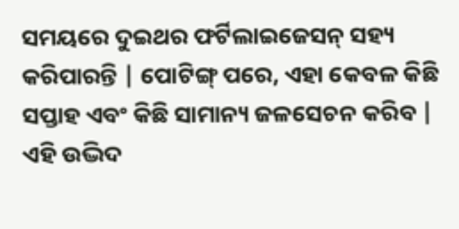ସମୟରେ ଦୁଇଥର ଫର୍ଟିଲାଇଜେସନ୍ ସହ୍ୟ କରିପାରନ୍ତି | ପୋଟିଙ୍ଗ୍ ପରେ, ଏହା କେବଳ କିଛି ସପ୍ତାହ ଏବଂ କିଛି ସାମାନ୍ୟ ଜଳସେଚନ କରିବ |
ଏହି ଉଦ୍ଭିଦ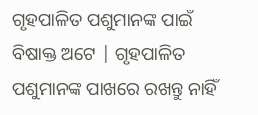ଗୃହପାଳିତ ପଶୁମାନଙ୍କ ପାଇଁ ବିଷାକ୍ତ ଅଟେ | ଗୃହପାଳିତ ପଶୁମାନଙ୍କ ପାଖରେ ରଖନ୍ତୁ ନାହିଁ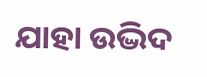ଯାହା ଉଦ୍ଭିଦ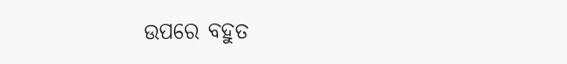ଉପରେ ବହୁତ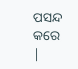ପସନ୍ଦ କରେ |